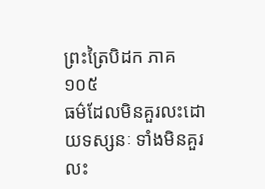ព្រះត្រៃបិដក ភាគ ១០៥
ធម៌ដែលមិនគួរលះដោយទស្សនៈ ទាំងមិនគួរលះ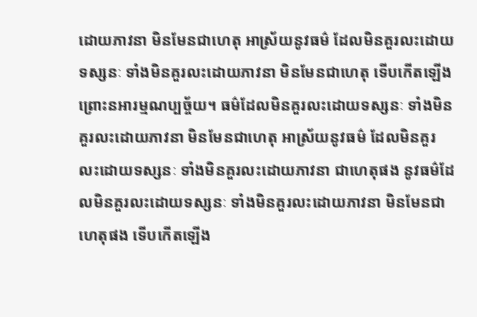ដោយភាវនា មិនមែនជាហេតុ អាស្រ័យនូវធម៌ ដែលមិនគួរលះដោយទស្សនៈ ទាំងមិនគួរលះដោយភាវនា មិនមែនជាហេតុ ទើបកើតឡើង ព្រោះនអារម្មណប្បច្ច័យ។ ធម៌ដែលមិនគួរលះដោយទស្សនៈ ទាំងមិនគួរលះដោយភាវនា មិនមែនជាហេតុ អាស្រ័យនូវធម៌ ដែលមិនគួរលះដោយទស្សនៈ ទាំងមិនគួរលះដោយភាវនា ជាហេតុផង នូវធម៌ដែលមិនគួរលះដោយទស្សនៈ ទាំងមិនគួរលះដោយភាវនា មិនមែនជាហេតុផង ទើបកើតឡើង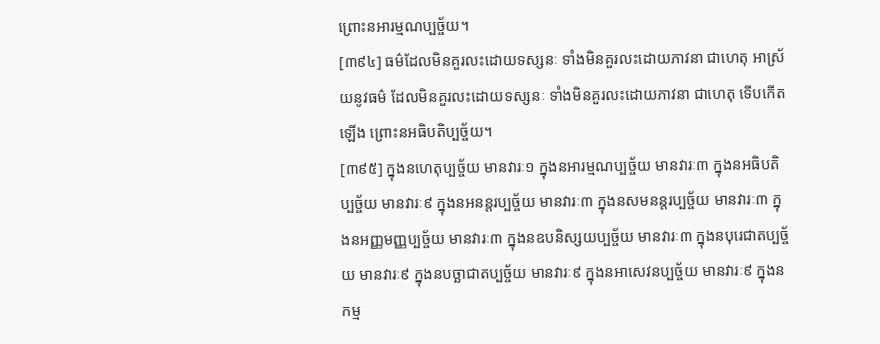ព្រោះនអារម្មណប្បច្ច័យ។
[៣៩៤] ធម៌ដែលមិនគួរលះដោយទស្សនៈ ទាំងមិនគួរលះដោយភាវនា ជាហេតុ អាស្រ័យនូវធម៌ ដែលមិនគួរលះដោយទស្សនៈ ទាំងមិនគួរលះដោយភាវនា ជាហេតុ ទើបកើតឡើង ព្រោះនអធិបតិប្បច្ច័យ។
[៣៩៥] ក្នុងនហេតុប្បច្ច័យ មានវារៈ១ ក្នុងនអារម្មណប្បច្ច័យ មានវារៈ៣ ក្នុងនអធិបតិប្បច្ច័យ មានវារៈ៩ ក្នុងនអនន្តរប្បច្ច័យ មានវារៈ៣ ក្នុងនសមនន្តរប្បច្ច័យ មានវារៈ៣ ក្នុងនអញ្ញមញ្ញប្បច្ច័យ មានវារៈ៣ ក្នុងនឧបនិស្សយប្បច្ច័យ មានវារៈ៣ ក្នុងនបុរេជាតប្បច្ច័យ មានវារៈ៩ ក្នុងនបច្ឆាជាតប្បច្ច័យ មានវារៈ៩ ក្នុងនអាសេវនប្បច្ច័យ មានវារៈ៩ ក្នុងនកម្ម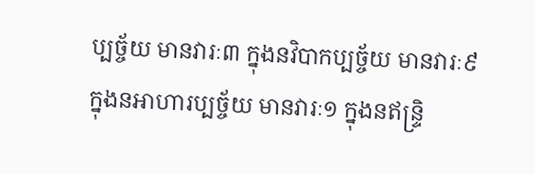ប្បច្ច័យ មានវារៈ៣ ក្នុងនវិបាកប្បច្ច័យ មានវារៈ៩ ក្នុងនអាហារប្បច្ច័យ មានវារៈ១ ក្នុងនឥន្រ្ទិ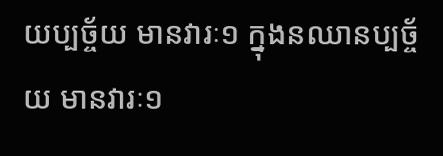យប្បច្ច័យ មានវារៈ១ ក្នុងនឈានប្បច្ច័យ មានវារៈ១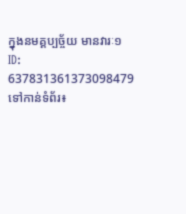ក្នុងនមគ្គប្បច្ច័យ មានវារៈ១
ID: 637831361373098479
ទៅកាន់ទំព័រ៖